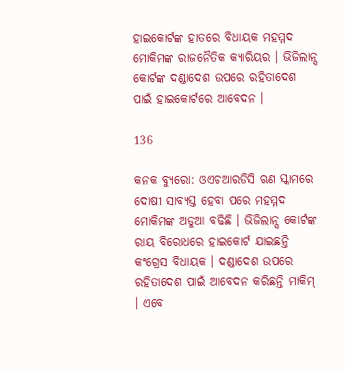ହାଇକୋର୍ଟଙ୍କ ହାତରେ ବିଧାୟକ ମହମ୍ମଦ ମୋକିମଙ୍କ ରାଜନୈତିକ କ୍ୟାରିୟର । ଭିଜିଲାନ୍ସ କୋର୍ଟଙ୍କ ଦଣ୍ଡାଦେଶ ଉପରେ ରହିତାଦେଶ ପାଇଁ ହାଇକୋର୍ଟରେ ଆବେଦନ ।

136

କନକ ବ୍ୟୁରୋ: ଓଏଚଆରଡିସି ଋଣ ସ୍କାମରେ ଦୋଷୀ ସାବ୍ୟସ୍ତ ହେବା ପରେ ମହମ୍ମଦ ମୋକିମଙ୍କ ଅଡୁଆ ବଢିଛି । ଭିଜିଲାନ୍ସ କୋର୍ଟଙ୍କ ରାୟ ବିରୋଧରେ ହାଇକୋର୍ଟ ଯାଇଛନ୍ତି କଂଗ୍ରେସ ବିଧାୟକ । ଦଣ୍ଡାଦେଶ ଉପରେ ରହିତାଦେଶ ପାଇଁ ଆବେଦନ କରିଛନ୍ତି ମାକିମ୍ । ଏବେ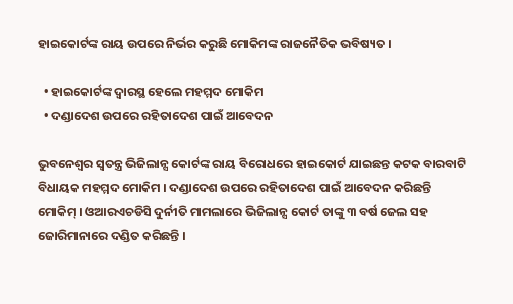ହାଇକୋର୍ଟଙ୍କ ରାୟ ଉପରେ ନିର୍ଭର କରୁଛି ମୋକିମଙ୍କ ରାଜନୈତିକ ଭବିଷ୍ୟତ ।

  • ହାଇକୋର୍ଟଙ୍କ ଦ୍ୱାରସ୍ଥ ହେଲେ ମହମ୍ମଦ ମୋକିମ
  • ଦଣ୍ଡାଦେଶ ଉପରେ ରହିତାଦେଶ ପାଇଁ ଆବେଦନ

ଭୁବନେଶ୍ୱର ସ୍ୱତନ୍ତ୍ର ଭିଜିଲାନ୍ସ କୋର୍ଟଙ୍କ ରାୟ ବିରୋଧରେ ହାଇକୋର୍ଟ ଯାଇଛନ୍ତ କଟକ ବାରବାଟି ବିଧାୟକ ମହମ୍ମଦ ମୋକିମ । ଦଣ୍ଡାଦେଶ ଉପରେ ରହିତାଦେଶ ପାଇଁ ଆବେଦନ କରିଛନ୍ତି ମୋକିମ୍ । ଓଆରଏଚଡିସି ଦୁର୍ନୀତି ମାମଲାରେ ଭିଜିଲାନ୍ସ କୋର୍ଟ ତାଙ୍କୁ ୩ ବର୍ଷ ଜେଲ ସହ ଜୋରିମାନାରେ ଦଣ୍ଡିତ କରିଛନ୍ତି ।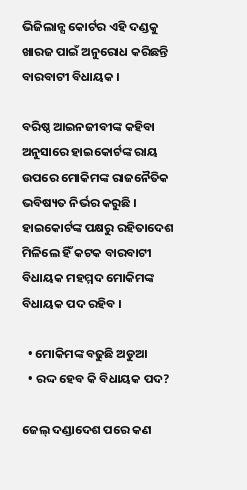ଭିଜିଲାନ୍ସ କୋର୍ଟର ଏହି ଦଣ୍ଡକୁ ଖାରଜ ପାଇଁ ଅନୁରୋଧ କରିଛନ୍ତି ବାରବାଟୀ ବିଧାୟକ ।

ବରିଷ୍ଠ ଆଇନଜୀବୀଙ୍କ କହିବା ଅନୁସାରେ ହାଇକୋର୍ଟଙ୍କ ରାୟ ଉପରେ ମୋକିମଙ୍କ ରାଜନୈତିକ ଭବିଷ୍ୟତ ନିର୍ଭର କରୁଛି । ହାଇକୋର୍ଟଙ୍କ ପକ୍ଷରୁ ରହିତାଦେଶ ମିଳିଲେ ହିଁ କଟକ ବାରବାଟୀ ବିଧାୟକ ମହମ୍ମଦ ମୋକିମଙ୍କ ବିଧାୟକ ପଦ ରହିବ ।

  • ମୋକିମଙ୍କ ବଢୁଛି ଅଡୁଆ
  • ରଦ୍ଦ ହେବ କି ବିଧାୟକ ପଦ?

ଜେଲ୍ ଦଣ୍ଡାଦେଶ ପରେ କଣ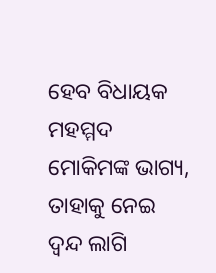ହେବ ବିଧାୟକ ମହମ୍ମଦ ମୋକିମଙ୍କ ଭାଗ୍ୟ, ତାହାକୁ ନେଇ ଦ୍ୱନ୍ଦ ଲାଗି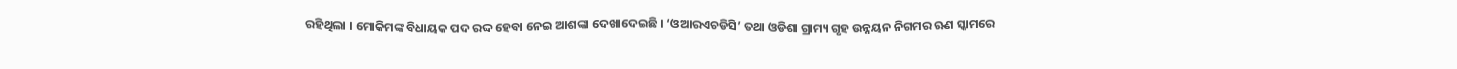ରହିଥିଲା । ମୋକିମଙ୍କ ବିଧାୟକ ପଦ ରଦ୍ଦ ହେବା ନେଇ ଆଶଙ୍କା ଦେଖାଦେଇଛି । ‘ଓଆରଏଚଡିସି’ ତଥା ଓଡିଶା ଗ୍ରାମ୍ୟ ଗୃହ ଉନ୍ନୟନ ନିଗମର ଋଣ ସ୍କାମରେ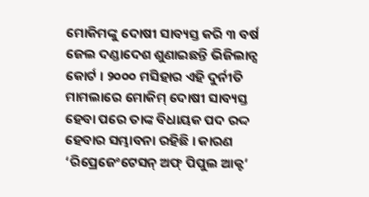ମୋକିମଙ୍କୁ ଦୋଷୀ ସାବ୍ୟସ୍ତ କରି ୩ ବର୍ଷ ଜେଲ ଦଣ୍ଡାଦେଶ ଶୁଣାଇଛନ୍ତି ଭିଜିଲାନ୍ସ କୋର୍ଟ । ୨୦୦୦ ମସିହାର ଏହି ଦୁର୍ନୀତି ମାମଲାରେ ମୋକିମ୍ ଦୋଷୀ ସାବ୍ୟସ୍ତ ହେବା ପରେ ତାଙ୍କ ବିଧାୟକ ପଦ ରଦ୍ଦ ହେବାର ସମ୍ଭାବନା ରହିଛି । କାରଣ ‘ରିପ୍ରେଜେଂଟେସନ୍ ଅଫ୍ ପିପୁଲ ଆକ୍ଟ’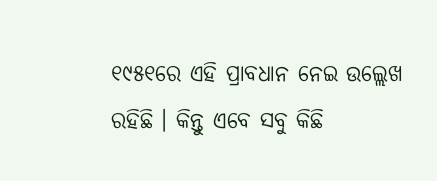୧୯୫୧ରେ ଏହି ପ୍ରାବଧାନ ନେଇ ଉଲ୍ଲେଖ ରହିଛି । କିନ୍ତୁ ଏବେ ସବୁ କିଛି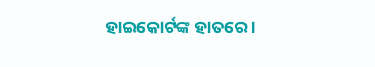ହାଇକୋର୍ଟଙ୍କ ହାତରେ ।